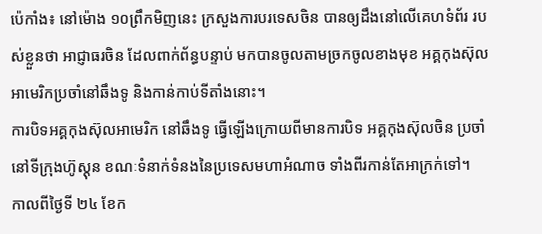ប៉េកាំង៖ នៅម៉ោង ១០ព្រឹកមិញនេះ ក្រសួងការបរទេសចិន បានឲ្យដឹងនៅលើគេហទំព័រ របស់ខ្លួនថា អាជ្ញាធរចិន ដែលពាក់ព័ន្ធបន្ទាប់ មកបានចូលតាមច្រកចូលខាងមុខ អគ្គកុងស៊ុល អាមេរិកប្រចាំនៅឆឹងទូ និងកាន់កាប់ទីតាំងនោះ។
ការបិទអគ្គកុងស៊ុលអាមេរិក នៅឆឹងទូ ធ្វើឡើងក្រោយពីមានការបិទ អគ្គកុងស៊ុលចិន ប្រចាំនៅទីក្រុងហ៊ូស្ដុន ខណៈទំនាក់ទំនងនៃប្រទេសមហាអំណាច ទាំងពីរកាន់តែអាក្រក់ទៅ។
កាលពីថ្ងៃទី ២៤ ខែក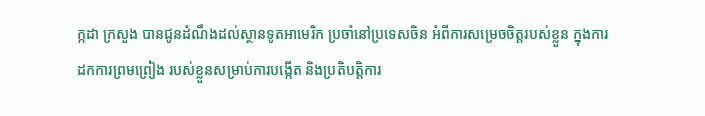ក្កដា ក្រសួង បានជូនដំណឹងដល់ស្ថានទូតអាមេរិក ប្រចាំនៅប្រទេសចិន អំពីការសម្រេចចិត្តរបស់ខ្លួន ក្នុងការដកការព្រមព្រៀង របស់ខ្លួនសម្រាប់ការបង្កើត និងប្រតិបត្តិការ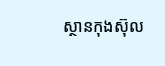ស្ថានកុងស៊ុល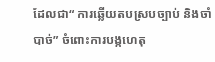ដែលជា“ ការឆ្លើយតបស្របច្បាប់ និងចាំបាច់” ចំពោះការបង្កហេតុ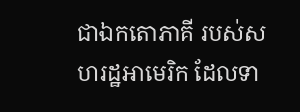ជាឯកតោភាគី របស់សហរដ្ឋអាមេរិក ដែលទា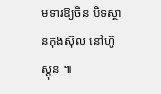មទារឱ្យចិន បិទស្ថានកុងស៊ុល នៅហ៊ូស្តុន ៕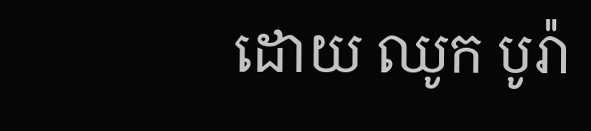ដោយ ឈូក បូរ៉ា